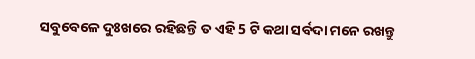ସବୁବେଳେ ଦୁଃଖରେ ରହିଛନ୍ତି ତ ଏହି 5 ଟି କଥା ସର୍ବଦା ମନେ ରଖନ୍ତୁ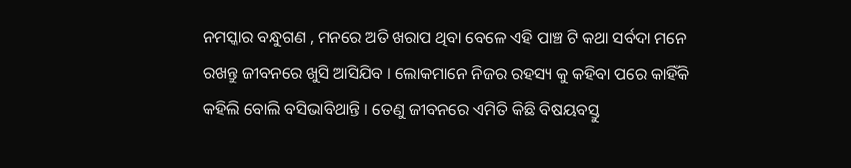ନମସ୍କାର ବନ୍ଧୁଗଣ , ମନରେ ଅତି ଖରାପ ଥିବା ବେଳେ ଏହି ପାଞ୍ଚ ଟି କଥା ସର୍ବଦା ମନେ ରଖନ୍ତୁ ଜୀବନରେ ଖୁସି ଆସିଯିବ । ଲୋକମାନେ ନିଜର ରହସ୍ୟ କୁ କହିବା ପରେ କାହିଁକି କହିଲି ବୋଲି ବସିଭାବିଥାନ୍ତି । ତେଣୁ ଜୀବନରେ ଏମିତି କିଛି ବିଷୟବସ୍ତୁ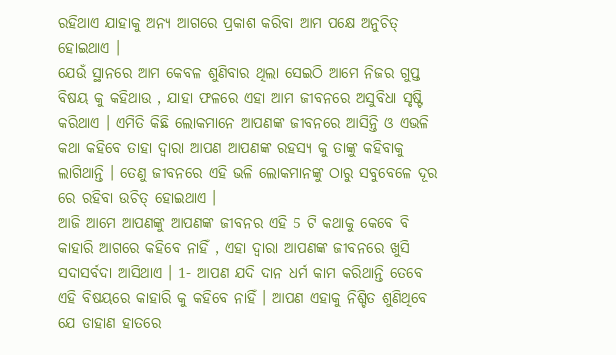ରହିଥାଏ ଯାହାକୁ ଅନ୍ୟ ଆଗରେ ପ୍ରକାଶ କରିବା ଆମ ପକ୍ଷେ ଅନୁଚିତ୍ ହୋଇଥାଏ ।
ଯେଉଁ ସ୍ଥାନରେ ଆମ କେବଳ ଶୁଣିବାର ଥିଲା ସେଇଠି ଆମେ ନିଜର ଗୁପ୍ତ ବିଷୟ କୁ କହିଥାଉ , ଯାହା ଫଳରେ ଏହା ଆମ ଜୀବନରେ ଅସୁବିଧା ସୃଷ୍ଟି କରିଥାଏ । ଏମିତି କିଛି ଲୋକମାନେ ଆପଣଙ୍କ ଜୀବନରେ ଆସିନ୍ତି ଓ ଏଭଳି କଥା କହିବେ ତାହା ଦ୍ଵାରା ଆପଣ ଆପଣଙ୍କ ରହସ୍ୟ କୁ ତାଙ୍କୁ କହିବାକୁ ଲାଗିଥାନ୍ତି । ତେଣୁ ଜୀବନରେ ଏହି ଭଳି ଲୋକମାନଙ୍କୁ ଠାରୁ ସବୁବେଳେ ଦୂର ରେ ରହିବା ଉଚିତ୍ ହୋଇଥାଏ ।
ଆଜି ଆମେ ଆପଣଙ୍କୁ ଆପଣଙ୍କ ଜୀବନର ଏହି 5 ଟି କଥାକୁ କେବେ ବି କାହାରି ଆଗରେ କହିବେ ନାହିଁ , ଏହା ଦ୍ଵାରା ଆପଣଙ୍କ ଜୀବନରେ ଖୁସି ସଦାସର୍ବଦା ଆସିଥାଏ । 1- ଆପଣ ଯଦି ଦାନ ଧର୍ମ କାମ କରିଥାନ୍ତି ତେବେ ଏହି ବିଷୟରେ କାହାରି କୁ କହିବେ ନାହିଁ । ଆପଣ ଏହାକୁ ନିଶ୍ଚିତ ଶୁଣିଥିବେ ଯେ ଡାହାଣ ହାତରେ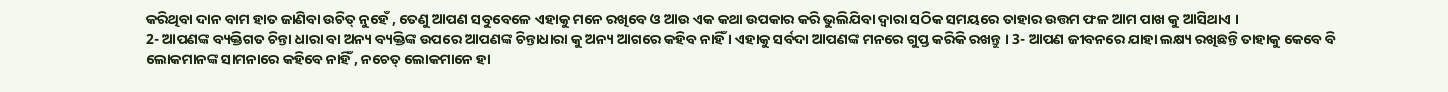କରିଥିବା ଦାନ ବାମ ହାତ ଜାଣିବା ଉଚିତ୍ ନୁହେଁ , ତେଣୁ ଆପଣ ସବୁବେଳେ ଏହାକୁ ମନେ ରଖିବେ ଓ ଆଉ ଏକ କଥା ଉପକାର କରି ଭୁଲିଯିବା ଦ୍ଵାରା ସଠିକ ସମୟରେ ତାହାର ଉତ୍ତମ ଫଳ ଆମ ପାଖ କୁ ଆସିଥାଏ ।
2- ଆପଣଙ୍କ ବ୍ୟକ୍ତିଗତ ଚିନ୍ତା ଧାରା ବା ଅନ୍ୟ ବ୍ୟକ୍ତିଙ୍କ ଉପରେ ଆପଣଙ୍କ ଚିନ୍ତାଧାରା କୁ ଅନ୍ୟ ଆଗରେ କହିବ ନାହିଁ । ଏହାକୁ ସର୍ବଦା ଆପଣଙ୍କ ମନରେ ଗୁପ୍ତ କରିକି ରଖନ୍ତୁ । 3- ଆପଣ ଜୀବନରେ ଯାହା ଲକ୍ଷ୍ୟ ରଖିଛନ୍ତି ତାହାକୁ କେବେ ବି ଲୋକମାନଙ୍କ ସାମନାରେ କହିବେ ନାହିଁ , ନଚେତ୍ ଲୋକମାନେ ହା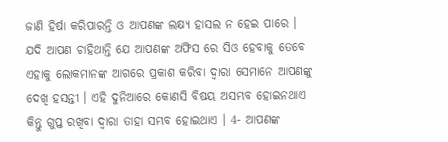ଜାଣି ହିର୍ଷା କରିପାରନ୍ତି ଓ ଆପଣଙ୍କ ଲକ୍ଷ୍ୟ ହାସଲ ନ ହେଇ ପାରେ ।
ଯଦି ଆପଣ ଚାହିଥାନ୍ତି ଯେ ଆପଣଙ୍କ ଅଫିସ ରେ ସିଓ ହେବାକୁ ତେବେ ଏହାକୁ ଲୋକମାନଙ୍କ ଆଗରେ ପ୍ରକାଶ କରିବା ଦ୍ଵାରା ସେମାନେ ଆପଣଙ୍କୁ ଦେଖି ହସନ୍ତୀ । ଏହି ଦୁନିଆରେ କୋଣସି ବିଷୟ ଅସମ୍ଭବ ହୋଇନଥାଏ କିନ୍ତୁ ଗୁପ୍ତ ରଖିବା ଦ୍ଵାରା ତାହା ସମ୍ଭବ ହୋଇଥାଏ । 4- ଆପଣଙ୍କ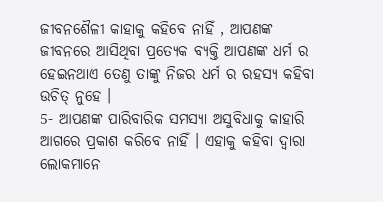ଜୀବନଶୈଳୀ କାହାକୁ କହିବେ ନାହିଁ , ଆପଣଙ୍କ ଜୀବନରେ ଆସିଥିବା ପ୍ରତ୍ୟେକ ବ୍ୟକ୍ତି ଆପଣଙ୍କ ଧର୍ମ ର ହେଇନଥାଏ ତେଣୁ ତାଙ୍କୁ ନିଜର ଧର୍ମ ର ରହସ୍ୟ କହିବା ଉଚିତ୍ ନୁହେ ।
5- ଆପଣଙ୍କ ପାରିବାରିକ ସମସ୍ୟା ଅସୁବିଧାକୁ କାହାରି ଆଗରେ ପ୍ରକାଶ କରିବେ ନାହିଁ । ଏହାକୁ କହିବା ଦ୍ଵାରା ଲୋକମାନେ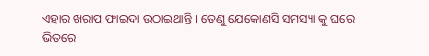ଏହାର ଖରାପ ଫାଇଦା ଉଠାଇଥାନ୍ତି । ତେଣୁ ଯେକୋଣସି ସମସ୍ୟା କୁ ଘରେ ଭିତରେ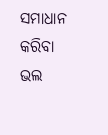ସମାଧାନ କରିବା ଭଲ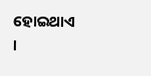ହୋଇଥାଏ ।